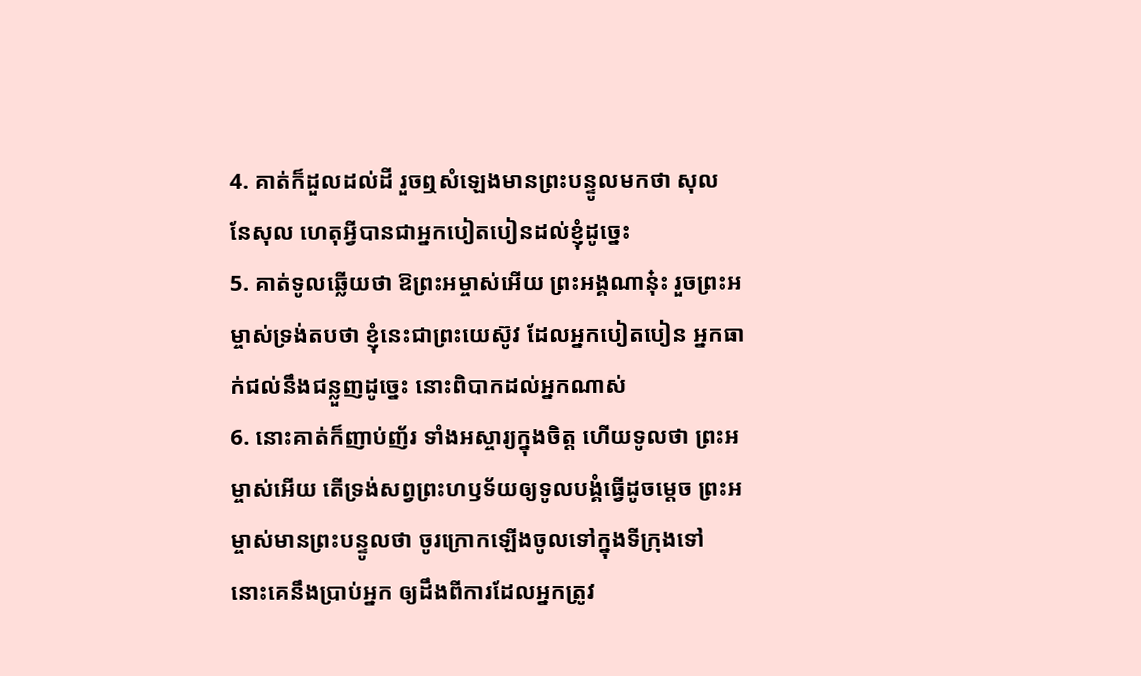4. គាត់ក៏ដួលដល់ដី រួចឮសំឡេងមានព្រះបន្ទូលមកថា សុល នែសុល ហេតុអ្វីបានជាអ្នកបៀតបៀនដល់ខ្ញុំដូច្នេះ
5. គាត់ទូលឆ្លើយថា ឱព្រះអម្ចាស់អើយ ព្រះអង្គណានុ៎ះ រួចព្រះអម្ចាស់ទ្រង់តបថា ខ្ញុំនេះជាព្រះយេស៊ូវ ដែលអ្នកបៀតបៀន អ្នកធាក់ជល់នឹងជន្លួញដូច្នេះ នោះពិបាកដល់អ្នកណាស់
6. នោះគាត់ក៏ញាប់ញ័រ ទាំងអស្ចារ្យក្នុងចិត្ត ហើយទូលថា ព្រះអម្ចាស់អើយ តើទ្រង់សព្វព្រះហឫទ័យឲ្យទូលបង្គំធ្វើដូចម្តេច ព្រះអម្ចាស់មានព្រះបន្ទូលថា ចូរក្រោកឡើងចូលទៅក្នុងទីក្រុងទៅ នោះគេនឹងប្រាប់អ្នក ឲ្យដឹងពីការដែលអ្នកត្រូវ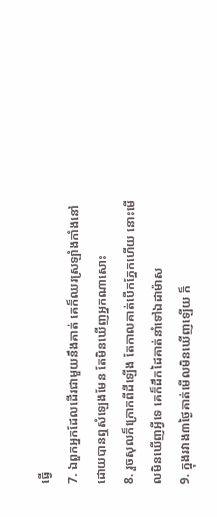ធ្វើ
7. ឯពួកអ្នកដែលដើរជាមួយនឹងគាត់ គេក៏ឈរស្រឡាំងកាំងនៅ ដោយបានឮសំឡេងមែន តែមិនឃើញអ្នកណាសោះ
8. រួចសុលក៏ក្រោកពីដីឡើង តែកាលគាត់បើកភ្នែកហើយ នោះមើលមិនឃើញអ្វីទេ គេក៏ដឹកដៃគាត់នាំទៅឯដាម៉ាស
9. ក្នុងរវាង៣ថ្ងៃគាត់មើលមិនឃើញឡើយ ក៏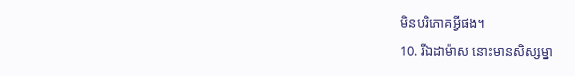មិនបរិភោគអ្វីផង។
10. រីឯដាម៉ាស នោះមានសិស្សម្នា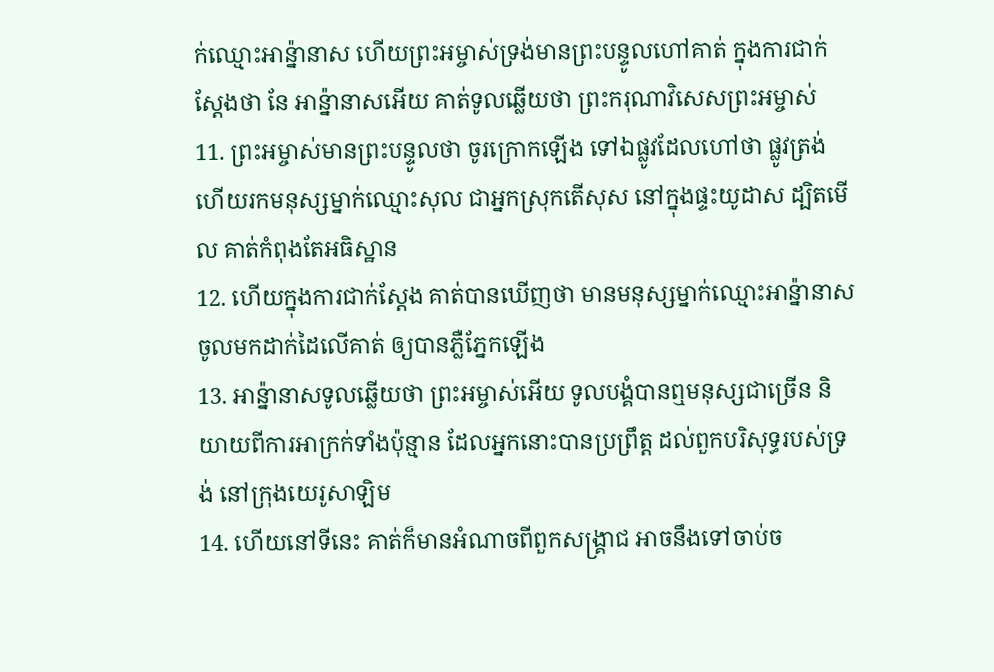ក់ឈ្មោះអាន៉្នានាស ហើយព្រះអម្ចាស់ទ្រង់មានព្រះបន្ទូលហៅគាត់ ក្នុងការជាក់ស្តែងថា នែ អាន៉្នានាសអើយ គាត់ទូលឆ្លើយថា ព្រះករុណាវិសេសព្រះអម្ចាស់
11. ព្រះអម្ចាស់មានព្រះបន្ទូលថា ចូរក្រោកឡើង ទៅឯផ្លូវដែលហៅថា ផ្លូវត្រង់ ហើយរកមនុស្សម្នាក់ឈ្មោះសុល ជាអ្នកស្រុកតើសុស នៅក្នុងផ្ទះយូដាស ដ្បិតមើល គាត់កំពុងតែអធិស្ឋាន
12. ហើយក្នុងការជាក់ស្តែង គាត់បានឃើញថា មានមនុស្សម្នាក់ឈ្មោះអាន៉្នានាស ចូលមកដាក់ដៃលើគាត់ ឲ្យបានភ្លឺភ្នែកឡើង
13. អាន៉្នានាសទូលឆ្លើយថា ព្រះអម្ចាស់អើយ ទូលបង្គំបានឮមនុស្សជាច្រើន និយាយពីការអាក្រក់ទាំងប៉ុន្មាន ដែលអ្នកនោះបានប្រព្រឹត្ត ដល់ពួកបរិសុទ្ធរបស់ទ្រង់ នៅក្រុងយេរូសាឡិម
14. ហើយនៅទីនេះ គាត់ក៏មានអំណាចពីពួកសង្គ្រាជ អាចនឹងទៅចាប់ច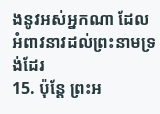ងនូវអស់អ្នកណា ដែលអំពាវនាវដល់ព្រះនាមទ្រង់ដែរ
15. ប៉ុន្តែ ព្រះអ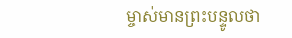ម្ចាស់មានព្រះបន្ទូលថា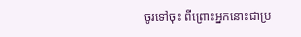ចូរទៅចុះ ពីព្រោះអ្នកនោះជាប្រ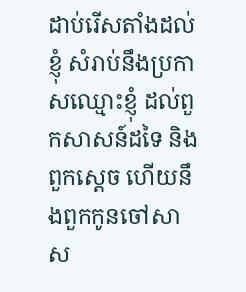ដាប់រើសតាំងដល់ខ្ញុំ សំរាប់នឹងប្រកាសឈ្មោះខ្ញុំ ដល់ពួកសាសន៍ដទៃ និងពួកស្តេច ហើយនឹងពួកកូនចៅសាស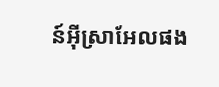ន៍អ៊ីស្រាអែលផង